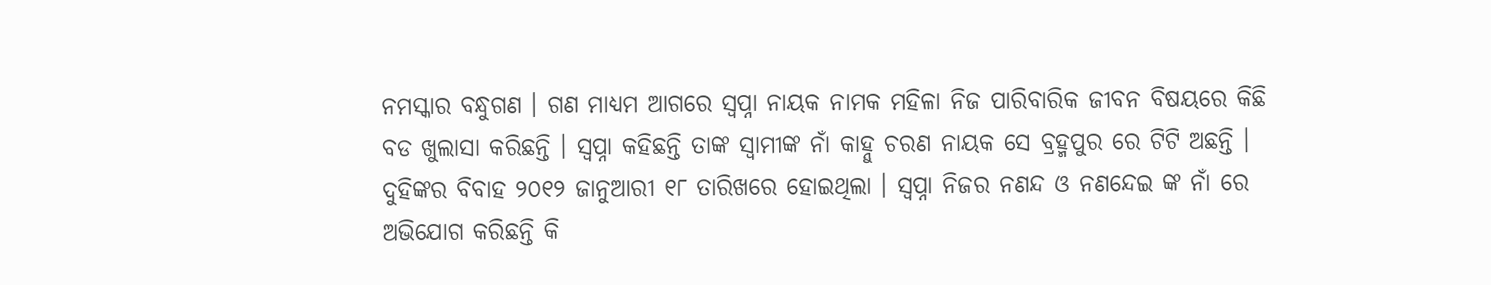ନମସ୍କାର ବନ୍ଧୁଗଣ । ଗଣ ମାଧ୍ୟମ ଆଗରେ ସ୍ଵପ୍ନା ନାୟକ ନାମକ ମହିଳା ନିଜ ପାରିବାରିକ ଜୀବନ ବିଷୟରେ କିଛି ବଡ ଖୁଲାସା କରିଛନ୍ତି । ସ୍ଵପ୍ନା କହିଛନ୍ତି ତାଙ୍କ ସ୍ବାମୀଙ୍କ ନାଁ କାହ୍ନୁ ଚରଣ ନାୟକ ସେ ବ୍ରହ୍ମପୁର ରେ ଟିଟି ଅଛନ୍ତି । ଦୁହିଙ୍କର ବିବାହ ୨୦୧୨ ଜାନୁଆରୀ ୧୮ ତାରିଖରେ ହୋଇଥିଲା । ସ୍ଵପ୍ନା ନିଜର ନଣନ୍ଦ ଓ ନଣନ୍ଦେଇ ଙ୍କ ନାଁ ରେ ଅଭିଯୋଗ କରିଛନ୍ତି କି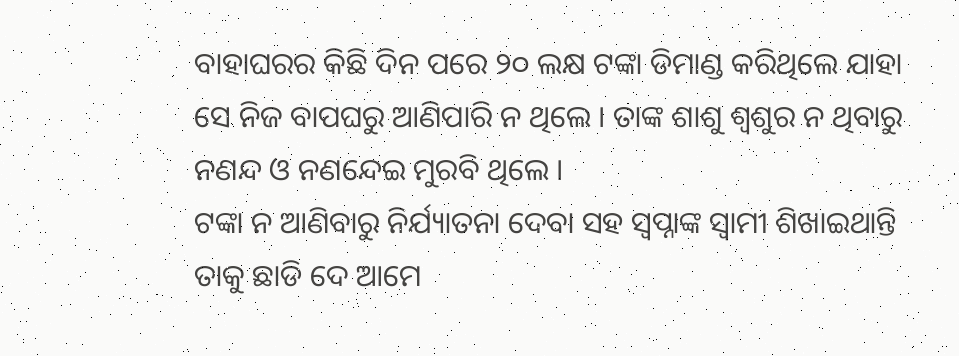ବାହାଘରର କିଛି ଦିନ ପରେ ୨୦ ଲକ୍ଷ ଟଙ୍କା ଡିମାଣ୍ଡ କରିଥିଲେ ଯାହା ସେ ନିଜ ବାପଘରୁ ଆଣିପାରି ନ ଥିଲେ । ତାଙ୍କ ଶାଶୁ ଶ୍ଵଶୁର ନ ଥିବାରୁ ନଣନ୍ଦ ଓ ନଣନ୍ଦେଇ ମୁରବି ଥିଲେ ।
ଟଙ୍କା ନ ଆଣିବାରୁ ନିର୍ଯ୍ୟାତନା ଦେବା ସହ ସ୍ଵପ୍ନାଙ୍କ ସ୍ଵାମୀ ଶିଖାଇଥାନ୍ତି ତାକୁ ଛାଡି ଦେ ଆମେ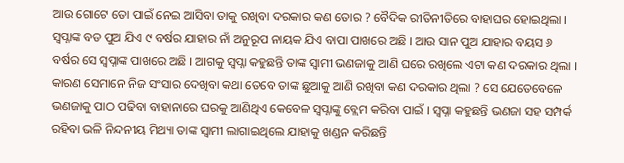ଆଉ ଗୋଟେ ତୋ ପାଇଁ ନେଇ ଆସିବା ତାକୁ ରଖିବା ଦରକାର କଣ ତୋର ? ବୈଦିକ ରୀତିନୀତିରେ ବାହାଘର ହୋଇଥିଲା । ସ୍ଵପ୍ନାଙ୍କ ବଡ ପୁଅ ଯିଏ ୯ ବର୍ଷର ଯାହାର ନାଁ ଅନୁରୂପ ନାୟକ ଯିଏ ବାପା ପାଖରେ ଅଛି । ଆଉ ସାନ ପୁଅ ଯାହାର ବୟସ ୬ ବର୍ଷର ସେ ସ୍ଵପ୍ନାଙ୍କ ପାଖରେ ଅଛି । ଆଗକୁ ସ୍ଵପ୍ନା କହୁଛନ୍ତି ତାଙ୍କ ସ୍ଵାମୀ ଭଣଜାକୁ ଆଣି ଘରେ ରଖିଲେ ଏଟା କଣ ଦରକାର ଥିଲା ।
କାରଣ ସେମାନେ ନିଜ ସଂସାର ଦେଖିବା କଥା ତେବେ ତାଙ୍କ ଛୁଆକୁ ଆଣି ରଖିବା କଣ ଦରକାର ଥିଲା ? ସେ ଯେତେବେଳେ ଭଣଜାକୁ ପାଠ ପଢିବା ବାହାନାରେ ଘରକୁ ଆଣିଥିଏ କେବେଳ ସ୍ଵପ୍ନାଙ୍କୁ ବ୍ଲେମ କରିବା ପାଇଁ । ସ୍ଵପ୍ନା କହୁଛନ୍ତି ଭଣଜା ସହ ସମ୍ପର୍କ ରହିବା ଭଳି ନିନ୍ଦନୀୟ ମିଥ୍ୟା ତାଙ୍କ ସ୍ଵାମୀ ଲାଗାଇଥିଲେ ଯାହାକୁ ଖଣ୍ଡନ କରିଛନ୍ତି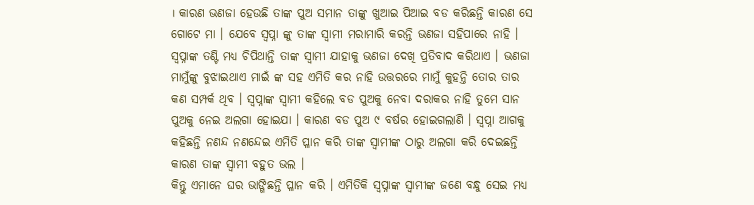। କାରଣ ଭଣଜା ହେଉଛି ତାଙ୍କ ପୁଅ ସମାନ ତାଙ୍କୁ ଖୁଆଇ ପିଆଇ ବଡ କରିଛନ୍ତି କାରଣ ସେ ଗୋଟେ ମା । ଯେବେ ସ୍ଵପ୍ନା ଙ୍କୁ ତାଙ୍କ ସ୍ଵାମୀ ମରାମାରି କରନ୍ତି ଭଣଜା ସହିପାରେ ନାହି ।
ସ୍ଵପ୍ନାଙ୍କ ତଣ୍ଟି ମଧ୍ୟ ଚିପିଥାନ୍ତି ତାଙ୍କ ସ୍ଵାମୀ ଯାହାକୁ ଭଣଜା ଦେଖି ପ୍ରତିବାଦ କରିଥାଏ । ଭଣଜା ମାମୁଁଙ୍କୁ ବୁଝାଇଥାଏ ମାଇଁ ଙ୍କ ସହ ଏମିତି କର ନାହି ଉତ୍ତରରେ ମାମୁଁ କୁହନ୍ତି ତୋର ତାର କଣ ସମ୍ପର୍କ ଥିବ । ସ୍ଵପ୍ନାଙ୍କ ସ୍ଵାମୀ କହିଲେ ବଡ ପୁଅକୁ ନେବା ଦରାକର ନାହି ତୁମେ ସାନ ପୁଅକୁ ନେଇ ଅଲଗା ହୋଇଯା । କାରଣ ବଡ ପୁଅ ୯ ବର୍ଷର ହୋଇଗଲାଣି । ସ୍ଵପ୍ନା ଆଗକୁ କହିଛନ୍ତି ନଣନ୍ଦ ନଣନ୍ଦେଇ ଏମିତି ପ୍ଳାନ କରି ତାଙ୍କ ସ୍ବାମୀଙ୍କ ଠାରୁ ଅଲଗା କରି ଦେଇଛନ୍ତି କାରଣ ତାଙ୍କ ସ୍ଵାମୀ ବହୁତ ଭଲ ।
କିନ୍ତୁ ଏମାନେ ଘର ଭାଙ୍ଗିଛନ୍ତି ପ୍ଳାନ କରି । ଏମିତିକି ସ୍ଵପ୍ନାଙ୍କ ସ୍ଵାମୀଙ୍କ ଜଣେ ବନ୍ଧୁ ସେଇ ମଧ୍ୟ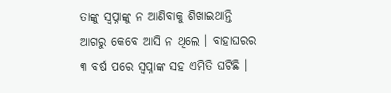ତାଙ୍କୁ ସ୍ଵପ୍ନାଙ୍କୁ ନ ଆଣିବାକୁ ଶିଖାଇଥାନ୍ତି ଆଗରୁ କେବେ ଆସି ନ ଥିଲେ । ବାହାଘରର ୩ ବର୍ଷ ପରେ ସ୍ଵପ୍ନାଙ୍କ ସହ ଏମିତି ଘଟିଛି ।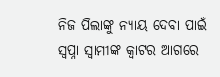ନିଜ ପିଲାଙ୍କୁ ନ୍ୟାୟ ଦେବା ପାଇଁ ସ୍ଵପ୍ନା ସ୍ଵାମୀଙ୍କ କ୍ଵାଟର ଆଗରେ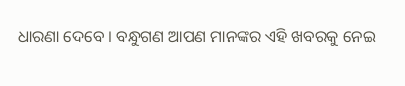ଧାରଣା ଦେବେ । ବନ୍ଧୁଗଣ ଆପଣ ମାନଙ୍କର ଏହି ଖବରକୁ ନେଇ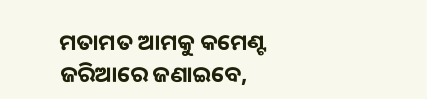ମତାମତ ଆମକୁ କମେଣ୍ଟ ଜରିଆରେ ଜଣାଇବେ,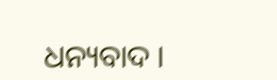ଧନ୍ୟବାଦ ।